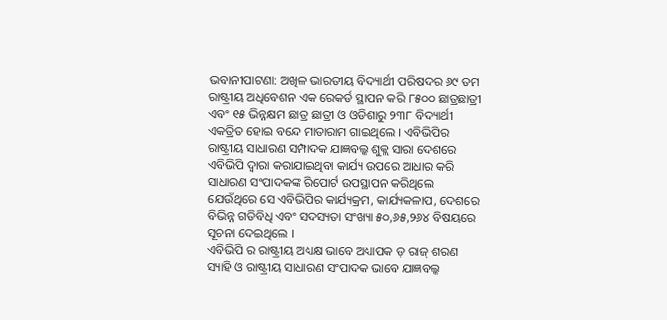ଭବାନୀପାଟଣା: ଅଖିଳ ଭାରତୀୟ ବିଦ୍ୟାର୍ଥୀ ପରିଷଦର ୬୯ ତମ ରାଷ୍ଟ୍ରୀୟ ଅଧିବେଶନ ଏକ ରେକର୍ଡ ସ୍ଥାପନ କରି ୮୫୦୦ ଛାତ୍ରଛାତ୍ରୀ ଏବଂ ୧୫ ଭିନ୍ନକ୍ଷମ ଛାତ୍ର ଛାତ୍ରୀ ଓ ଓଡିଶାରୁ ୨୩୮ ବିଦ୍ୟାର୍ଥୀ ଏକତ୍ରିତ ହୋଇ ବନ୍ଦେ ମାତାରାମ ଗାଇଥିଲେ । ଏବିଭିପିର ରାଷ୍ଟ୍ରୀୟ ସାଧାରଣ ସମ୍ପାଦକ ଯାଜ୍ଞବଲ୍କ ଶୁକ୍ଲ ସାରା ଦେଶରେ ଏବିଭିପି ଦ୍ୱାରା କରାଯାଇଥିବା କାର୍ଯ୍ୟ ଉପରେ ଆଧାର କରି ସାଧାରଣ ସଂପାଦକଙ୍କ ରିପୋର୍ଟ ଉପସ୍ଥାପନ କରିଥିଲେ ଯେଉଁଥିରେ ସେ ଏବିଭିପିର କାର୍ଯ୍ୟକ୍ରମ, କାର୍ଯ୍ୟକଳାପ, ଦେଶରେ ବିଭିନ୍ନ ଗତିବିଧି ଏବଂ ସଦସ୍ୟତା ସଂଖ୍ୟା ୫୦,୬୫,୨୬୪ ବିଷୟରେ ସୂଚନା ଦେଇଥିଲେ ।
ଏବିଭିପି ର ରାଷ୍ଟ୍ରୀୟ ଅଧ୍ୟକ୍ଷ ଭାବେ ଅଧ୍ୟାପକ ଡ଼ ରାଜ୍ ଶରଣ ସ୍ୟାହି ଓ ରାଷ୍ଟ୍ରୀୟ ସାଧାରଣ ସଂପାଦକ ଭାବେ ଯାଜ୍ଞବଲ୍କ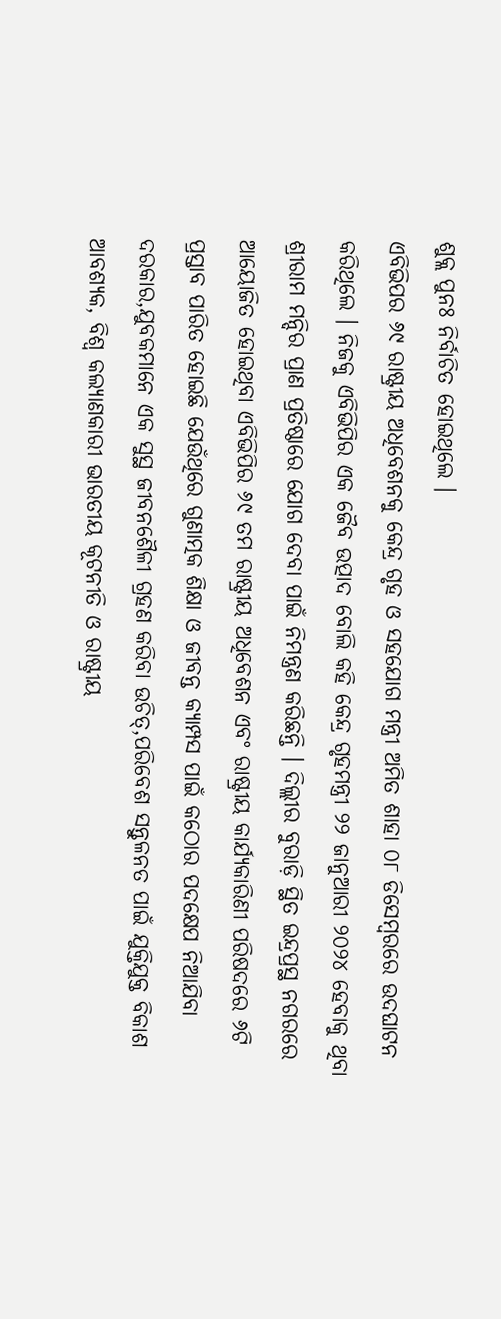ଶୁକ୍ଲ ପୁନଃ ନିର୍ବାଚିତ ହୋଇଥିଲେ ।
ଏବିଭିପର ୬୯ ରାଷ୍ଟ୍ରୀୟ ଅଧିବେଶନକୁ କେନ୍ଦ୍ର ଗୃହ ଓ ସହଯୋଗ ମନ୍ତ୍ରୀ ଅମିତ ଶାହା ୦୮ ଡିସେମ୍ବରରେ ଉଦଘାଟନ କରିଥିଲେ । ନିଜକୁ ଏବିଭିପିର ଏକ ଜୈବ ଉତ୍ପାଦ ବୋଲି କହି କେନ୍ଦ୍ର ଗୃହମନ୍ତ୍ରୀ ୨୨ ଜାନୁଆରୀ ୨୦୨୪ ହେବାକୁ ଥିବା ଶ୍ରୀରାମ ମନ୍ଦିର ପ୍ରାଣ ପ୍ରତିଷ୍ଠାରେ ଯୋଗ ଦେବା ପାଇଁ ନିମନ୍ତ୍ରଣ କରିଛନ୍ତି । ଦିଲ୍ଲୀର ବୁରାଡ଼ି ସ୍ଥିତ ଇନ୍ଦ୍ରପ୍ରସ୍ଥ ନଗରରେ ଆୟୋଜିତ ହୋଇଥିବା ଏବିଭିପିର ୬୯ ତମ ରାଷ୍ଟ୍ରୀୟ ଅଧିବେଶନ ଏବଂ ରାଷ୍ଟ୍ରୀୟ କାର୍ଯ୍ୟକାରିଣୀ ପରିଷଦରେ ୬ଟି ପ୍ରସ୍ତାବ ପାରିତ ହୋଇଛି ଯେଉଁଥିରେ ଗୁଣାତ୍ମକ ଶିକ୍ଷା ଓ ଜୀବନ୍ତ କ୍ୟାମ୍ପସ ପାଇଁ କଠୋର ପଦକ୍ଷେପ ନିଆଯିବା ଦରକାର,ଯୁବକମାନେ ଏକ ସୁସ୍ଥ ଜୀବନଶୈଳୀ ଗ୍ରହଣ କରିବା ଉଚିତ୍,ପରିବେଶ ସନ୍ତୁଳନତ ପାଇଁ ଯୁକ୍ତିଯୁକ୍ତ ବିକାଶ ଆବଶ୍ୟକ, ବିଶ୍ୱ କଲ୍ୟାଣକାରୀ ଭାରତୀୟ କୂଟନୀତି ଓ ରାଷ୍ଟ୍ରୀୟ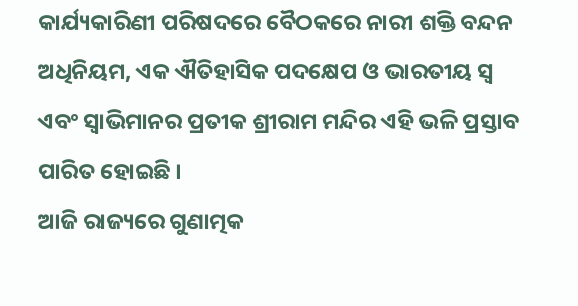କାର୍ଯ୍ୟକାରିଣୀ ପରିଷଦରେ ବୈଠକରେ ନାରୀ ଶକ୍ତି ବନ୍ଦନ ଅଧିନିୟମ, ଏକ ଐତିହାସିକ ପଦକ୍ଷେପ ଓ ଭାରତୀୟ ସ୍ୱ ଏବଂ ସ୍ୱାଭିମାନର ପ୍ରତୀକ ଶ୍ରୀରାମ ମନ୍ଦିର ଏହି ଭଳି ପ୍ରସ୍ତାବ ପାରିତ ହୋଇଛି ।
ଆଜି ରାଜ୍ୟରେ ଗୁଣାତ୍ମକ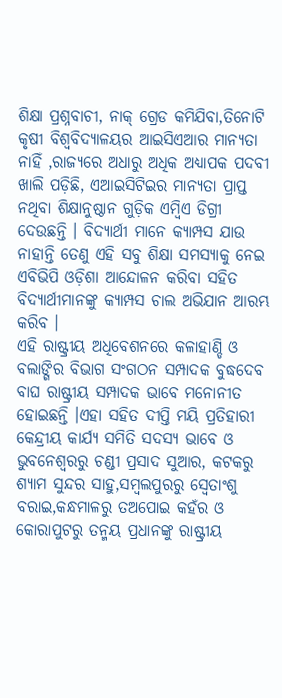ଶିକ୍ଷା ପ୍ରଶ୍ନବାଚୀ, ନାକ୍ ଗ୍ରେଡ କମିଯିବା,ତିନୋଟି କୃଷୀ ବିଶ୍ୱବିଦ୍ୟାଳୟର ଆଇସିଏଆର ମାନ୍ୟତା ନାହିଁ ,ରାଜ୍ୟରେ ଅଧାରୁ ଅଧିକ ଅଧ୍ୟାପକ ପଦବୀ ଖାଲି ପଡ଼ିଛି, ଏଆଇସିଟିଇର ମାନ୍ୟତା ପ୍ରାପ୍ତ ନଥିବା ଶିକ୍ଷାନୁଷ୍ଠାନ ଗୁଡ଼ିକ ଏମ୍ବିଏ ଡିଗ୍ରୀ ଦେଉଛନ୍ତି । ବିଦ୍ୟାର୍ଥୀ ମାନେ କ୍ୟାମ୍ପସ ଯାଉ ନାହାନ୍ତି ତେଣୁ ଏହି ସବୁ ଶିକ୍ଷା ସମସ୍ୟାକୁ ନେଇ ଏବିଭିପି ଓଡ଼ିଶା ଆନ୍ଦୋଳନ କରିବା ସହିତ ବିଦ୍ୟାର୍ଥୀମାନଙ୍କୁ କ୍ୟାମ୍ପସ ଚାଲ ଅଭିଯାନ ଆରମ୍ଭ କରିବ ।
ଏହି ରାଷ୍ଟ୍ରୀୟ ଅଧିବେଶନରେ କଳାହାଣ୍ଡି ଓ ବଲାଙ୍ଗିର ବିଭାଗ ସଂଗଠନ ସମ୍ପାଦକ ବୁଦ୍ଧଦେବ ବାଘ ରାଷ୍ଟ୍ରୀୟ ସମ୍ପାଦକ ଭାବେ ମନୋନୀତ ହୋଇଛନ୍ତି ।ଏହା ସହିତ ଦୀପ୍ତି ମୟି ପ୍ରତିହାରୀ କେନ୍ଦ୍ରୀୟ କାର୍ଯ୍ୟ ସମିତି ସଦସ୍ୟ ଭାବେ ଓ ଭୁବନେଶ୍ୱରରୁ ଚଣ୍ଡୀ ପ୍ରସାଦ ସୁଆର, କଟକରୁ ଶ୍ୟାମ ସୁନ୍ଦର ସାହୁ,ସମ୍ବଲପୁରରୁ ସ୍ୱେତାଂଶୁ ବରାଇ,କନ୍ଧମାଳରୁ ତଅପୋଇ କହଁର ଓ କୋରାପୁଟରୁ ତନ୍ମୟ ପ୍ରଧାନଙ୍କୁ ରାଷ୍ଟ୍ରୀୟ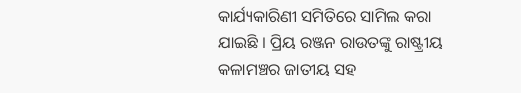କାର୍ଯ୍ୟକାରିଣୀ ସମିତିରେ ସାମିଲ କରା ଯାଇଛି । ପ୍ରିୟ ରଞ୍ଜନ ରାଉତଙ୍କୁ ରାଷ୍ଟ୍ରୀୟ କଳାମଞ୍ଚର ଜାତୀୟ ସହ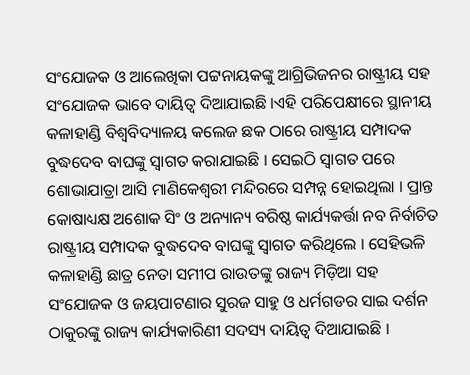ସଂଯୋଜକ ଓ ଆଲେଖିକା ପଟ୍ଟନାୟକଙ୍କୁ ଆଗ୍ରିଭିଜନର ରାଷ୍ଟ୍ରୀୟ ସହ ସଂଯୋଜକ ଭାବେ ଦାୟିତ୍ୱ ଦିଆଯାଇଛି ।ଏହି ପରିପେକ୍ଷୀରେ ସ୍ଥାନୀୟ କଳାହାଣ୍ଡି ବିଶ୍ୱବିଦ୍ୟାଳୟ କଲେଜ ଛକ ଠାରେ ରାଷ୍ଟ୍ରୀୟ ସମ୍ପାଦକ ବୁଦ୍ଧଦେବ ବାଘଙ୍କୁ ସ୍ୱାଗତ କରାଯାଇଛି । ସେଇଠି ସ୍ୱାଗତ ପରେ ଶୋଭାଯାତ୍ରା ଆସି ମାଣିକେଶ୍ୱରୀ ମନ୍ଦିରରେ ସମ୍ପନ୍ନ ହୋଇଥିଲା । ପ୍ରାନ୍ତ କୋଷାଧ୍ୟକ୍ଷ ଅଶୋକ ସିଂ ଓ ଅନ୍ୟାନ୍ୟ ବରିଷ୍ଠ କାର୍ଯ୍ୟକର୍ତ୍ତା ନବ ନିର୍ବାଚିତ ରାଷ୍ଟ୍ରୀୟ ସମ୍ପାଦକ ବୁଦ୍ଧଦେବ ବାଘଙ୍କୁ ସ୍ୱାଗତ କରିଥିଲେ । ସେହିଭଳି କଳାହାଣ୍ଡି ଛାତ୍ର ନେତା ସମୀପ ରାଉତଙ୍କୁ ରାଜ୍ୟ ମିଡ଼ିଆ ସହ ସଂଯୋଜକ ଓ ଜୟପାଟଣାର ସୁରଜ ସାହୁ ଓ ଧର୍ମଗଡର ସାଇ ଦର୍ଶନ ଠାକୁରଙ୍କୁ ରାଜ୍ୟ କାର୍ଯ୍ୟକାରିଣୀ ସଦସ୍ୟ ଦାୟିତ୍ୱ ଦିଆଯାଇଛି ।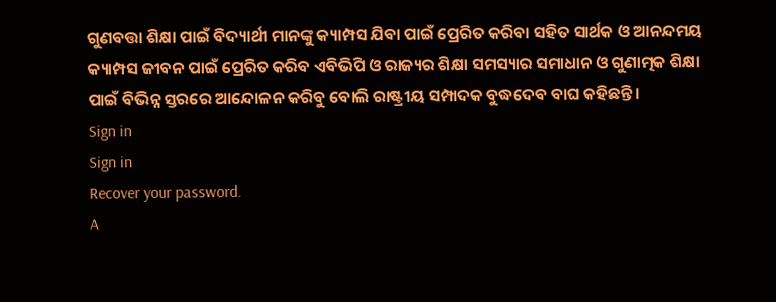ଗୁଣବତ୍ତା ଶିକ୍ଷା ପାଇଁ ବିଦ୍ୟାର୍ଥୀ ମାନଙ୍କୁ କ୍ୟାମ୍ପସ ଯିବା ପାଇଁ ପ୍ରେରିତ କରିବା ସହିତ ସାର୍ଥକ ଓ ଆନନ୍ଦମୟ କ୍ୟାମ୍ପସ ଜୀବନ ପାଇଁ ପ୍ରେରିତ କରିବ ଏବିଭିପି ଓ ରାଜ୍ୟର ଶିକ୍ଷା ସମସ୍ୟାର ସମାଧାନ ଓ ଗୁଣାତ୍ମକ ଶିକ୍ଷା ପାଇଁ ବିଭିନ୍ନ ସ୍ତରରେ ଆନ୍ଦୋଳନ କରିବୁ ବୋଲି ରାଷ୍ଟ୍ରୀୟ ସମ୍ପାଦକ ବୁଦ୍ଧଦେବ ବାଘ କହିଛନ୍ତି ।
Sign in
Sign in
Recover your password.
A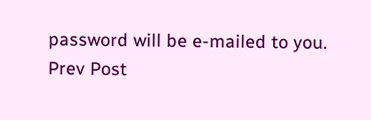password will be e-mailed to you.
Prev Post